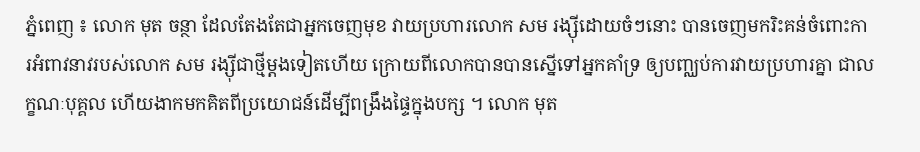ភ្នំពេញ ៖ លោក មុត ចន្ថា ដែលតែងតែជាអ្នកចេញមុខ វាយប្រហារលោក សម រង្ស៊ីដោយចំៗនោះ បានចេញមករិះគន់ចំពោះការអំពាវនាវរបស់លោក សម រង្ស៊ីជាថ្មីម្តងទៀតហើយ ក្រោយពីលោកបានបានស្នើទៅអ្នកគាំទ្រ ឲ្យបញ្ឈប់ការវាយប្រហារគ្នា ជាលក្ខណៈបុគ្គល ហើយងាកមកគិតពីប្រយោជន៍ដើម្បីពង្រឹងផ្ទៃក្នុងបក្ស ។ លោក មុត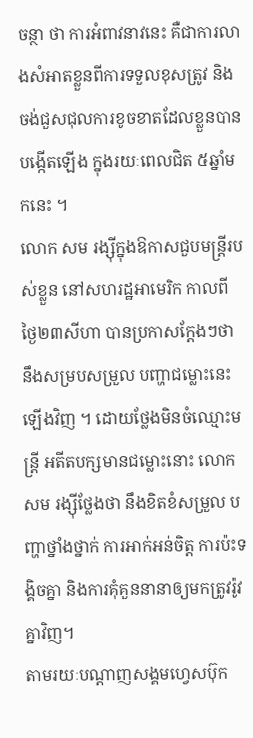ចន្ថា ថា ការអំពាវនាវនេះ គឺជាការលាងសំអាតខ្លួនពីការទទួលខុសត្រូវ និងចង់ជួសជុលការខូចខាតដែលខ្លួនបានបង្កើតឡើង ក្នុងរយៈពេលជិត ៥ឆ្នាំមកនេះ ។
លោក សម រង្ស៊ីក្នុងឱកាសជួបមន្រ្តីរបស់ខ្លួន នៅសហរដ្ឋអាមេរិក កាលពីថ្ងៃ២៣សីហា បានប្រកាសក្តែងៗថា នឹងសម្របសម្រួល បញ្ហាជម្លោះនេះឡើងវិញ ។ ដោយថ្លែងមិនចំឈ្មោះមន្រ្តី អតីតបក្សមានជម្លោះនោះ លោក សម រង្ស៊ីថ្លែងថា នឹងខិតខំសម្រួល បញ្ហាថ្នាំងថ្នាក់ ការអាក់អន់ចិត្ត ការប៉ះទង្គិចគ្នា និងការគុំគួននានាឲ្យមកត្រូវរ៉ូវគ្នាវិញ។
តាមរយៈបណ្តាញសង្គមហ្វេសប៊ុក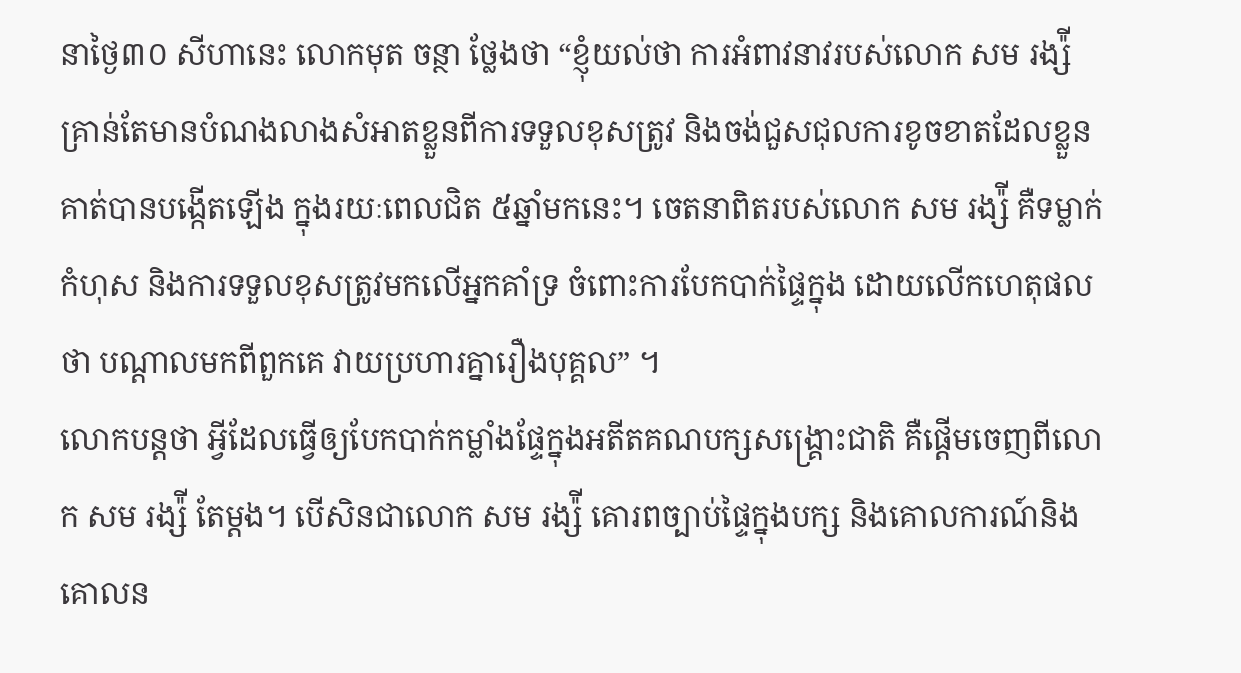នាថ្ងៃ៣០ សីហានេះ លោកមុត ចន្ថា ថ្លែងថា “ខ្ញុំយល់ថា ការអំពាវនាវរបស់លោក សម រង្ស៉ី គ្រាន់តែមានបំណងលាងសំអាតខ្លួនពីការទទួលខុសត្រូវ និងចង់ជួសជុលការខូចខាតដែលខ្លួនគាត់បានបង្កើតឡើង ក្នុងរយៈពេលជិត ៥ឆ្នាំមកនេះ។ ចេតនាពិតរបស់លោក សម រង្ស៉ី គឺទម្លាក់កំហុស និងការទទួលខុសត្រូវមកលើអ្នកគាំទ្រ ចំពោះការបែកបាក់ផ្ទៃក្នុង ដោយលើកហេតុផលថា បណ្តាលមកពីពួកគេ វាយប្រហារគ្នារឿងបុគ្គល” ។
លោកបន្តថា អ្វីដែលធ្វើឲ្យបែកបាក់កម្លាំងផ្ទែក្នុងអតីតគណបក្សសង្រ្គោះជាតិ គឺផ្តើមចេញពីលោក សម រង្ស៉ី តែម្តង។ បើសិនជាលោក សម រង្ស៉ី គោរពច្បាប់ផ្ទៃក្នុងបក្ស និងគោលការណ៍និងគោលន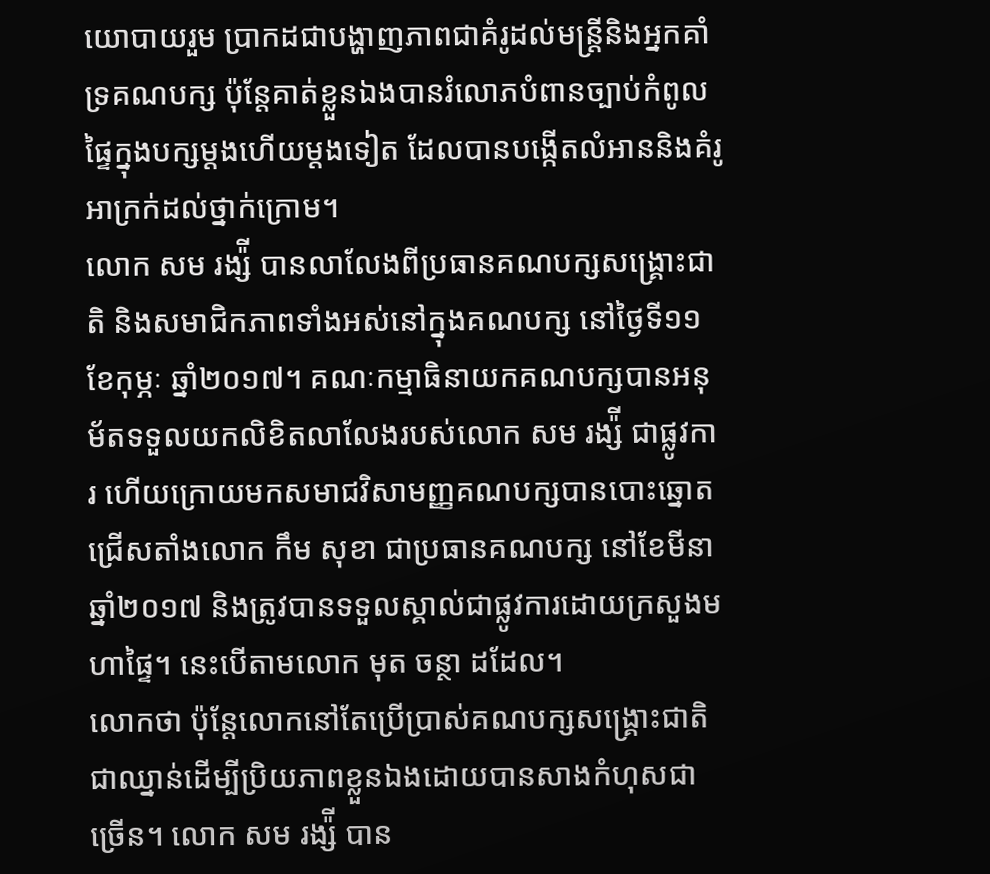យោបាយរួម ប្រាកដជាបង្ហាញភាពជាគំរូដល់មន្រ្តីនិងអ្នកគាំទ្រគណបក្ស ប៉ុន្តែគាត់ខ្លួនឯងបានរំលោភបំពានច្បាប់កំពូលផ្ទៃក្នុងបក្សម្តងហើយម្តងទៀត ដែលបានបង្កើតលំអាននិងគំរូអាក្រក់ដល់ថ្នាក់ក្រោម។
លោក សម រង្ស៉ី បានលាលែងពីប្រធានគណបក្សសង្រ្គោះជាតិ និងសមាជិកភាពទាំងអស់នៅក្នុងគណបក្ស នៅថ្ងៃទី១១ ខែកុម្ភៈ ឆ្នាំ២០១៧។ គណៈកម្មាធិនាយកគណបក្សបានអនុម័តទទួលយកលិខិតលាលែងរបស់លោក សម រង្ស៉ី ជាផ្លូវការ ហើយក្រោយមកសមាជវិសាមញ្ញគណបក្សបានបោះឆ្នោតជ្រើសតាំងលោក កឹម សុខា ជាប្រធានគណបក្ស នៅខែមីនា ឆ្នាំ២០១៧ និងត្រូវបានទទួលស្គាល់ជាផ្លូវការដោយក្រសួងមហាផ្ទៃ។ នេះបើតាមលោក មុត ចន្ថា ដដែល។
លោកថា ប៉ុន្តែលោកនៅតែប្រើប្រាស់គណបក្សសង្គ្រោះជាតិជាឈ្នាន់ដើម្បីប្រិយភាពខ្លួនឯងដោយបានសាងកំហុសជាច្រើន។ លោក សម រង្ស៉ី បាន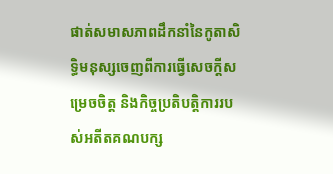ផាត់សមាសភាពដឹកនាំនៃកូតាសិទ្ធិមនុស្សចេញពីការធ្វើសេចក្តីសម្រេចចិត្ត និងកិច្ចប្រតិបត្តិការរបស់អតីតគណបក្ស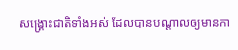សង្រ្គោះជាតិទាំងអស់ ដែលបានបណ្តាលឲ្យមានកា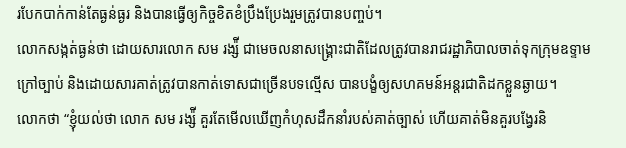របែកបាក់កាន់តែធ្ងន់ធ្ងរ និងបានធ្វើឲ្យកិច្ចខិតខំប្រឹងប្រែងរួមត្រូវបានបញ្ចប់។
លោកសង្កត់ធ្ងន់ថា ដោយសារលោក សម រង្ស៉ី ជាមេចលនាសង្រ្គោះជាតិដែលត្រូវបានរាជរដ្ឋាភិបាលចាត់ទុកក្រុមឧទ្ទាមក្រៅច្បាប់ និងដោយសារគាត់ត្រូវបានកាត់ទោសជាច្រើនបទល្មើស បានបង្ខំឲ្យសហគមន៍អន្តរជាតិដកខ្លួនឆ្ងាយ។
លោកថា “ខ្ញុំយល់ថា លោក សម រង្ស៉ី គួរតែមើលឃើញកំហុសដឹកនាំរបស់គាត់ច្បាស់ ហើយគាត់មិនគួរបង្វែរនិ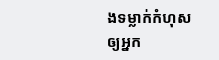ងទម្លាក់កំហុសឲ្យអ្នក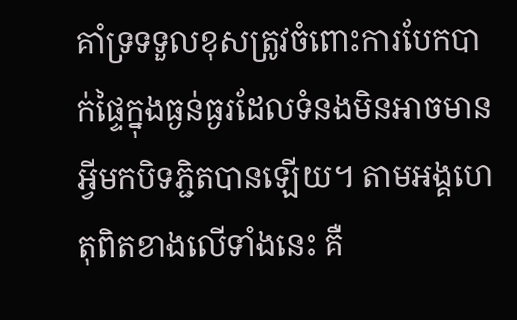គាំទ្រទទួលខុសត្រូវចំពោះការបែកបាក់ផ្ទៃក្នុងធ្ងន់ធ្ងរដែលទំនងមិនអាចមានអ្វីមកបិទភ្ជិតបានឡើយ។ តាមអង្គហេតុពិតខាងលើទាំងនេះ គឺ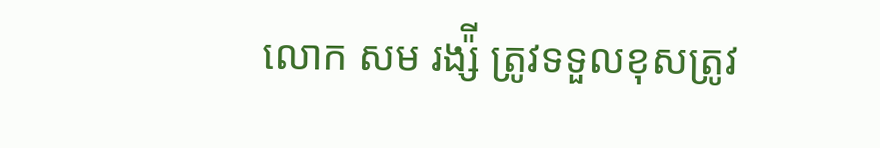លោក សម រង្ស៉ី ត្រូវទទួលខុសត្រូវ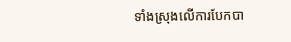ទាំងស្រុងលើការបែកបា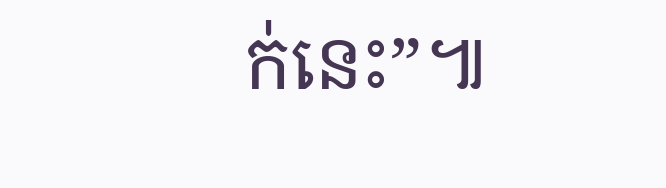ក់នេះ”៕